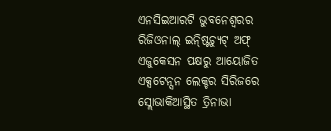ଏନସିଇଆରଟି ଭୁବନେଶ୍ୱରର ରିଜିଓନାଲ୍ ଇନ୍ଷ୍ଟିଚ୍ୟୁଟ୍ ଅଫ୍ ଏଜୁକେସନ ପକ୍ଷରୁ ଆୟୋଜିତ ଏକ୍ସଟେନ୍ସନ ଲେକ୍ଚର ସିରିଜରେ ସ୍ଲୋଭାକିଆସ୍ଥିତ ତ୍ରିନାଭା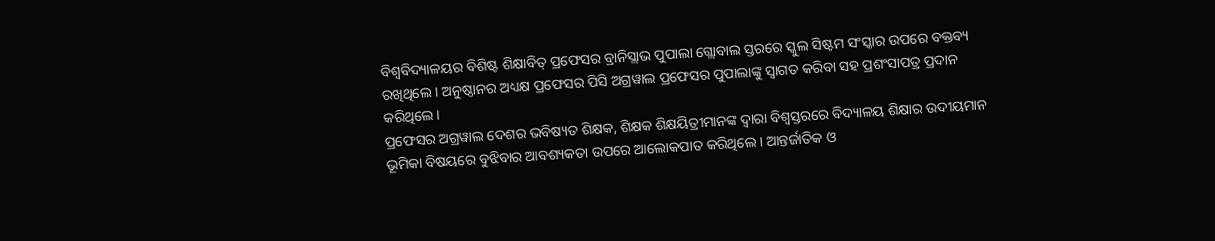ବିଶ୍ୱବିଦ୍ୟାଳୟର ବିଶିଷ୍ଟ ଶିକ୍ଷାବିତ୍ ପ୍ରଫେସର ବ୍ରାନିସ୍ଲାଭ ପୁପାଲା ଗ୍ଲୋବାଲ ସ୍ତରରେ ସ୍କୁଲ ସିଷ୍ଟମ ସଂସ୍କାର ଉପରେ ବକ୍ତବ୍ୟ ରଖିଥିଲେ । ଅନୁଷ୍ଠାନର ଅଧ୍ୟକ୍ଷ ପ୍ରଫେସର ପିସି ଅଗ୍ରୱାଲ ପ୍ରଫେସର ପୁପାଲାଙ୍କୁ ସ୍ୱାଗତ କରିବା ସହ ପ୍ରଶଂସାପତ୍ର ପ୍ରଦାନ କରିଥିଲେ।
ପ୍ରଫେସର ଅଗ୍ରୱାଲ ଦେଶର ଭବିଷ୍ୟତ ଶିକ୍ଷକ, ଶିକ୍ଷକ ଶିକ୍ଷୟିତ୍ରୀମାନଙ୍କ ଦ୍ୱାରା ବିଶ୍ୱସ୍ତରରେ ବିଦ୍ୟାଳୟ ଶିକ୍ଷାର ଉଦୀୟମାନ ଭୂମିକା ବିଷୟରେ ବୁଝିବାର ଆବଶ୍ୟକତା ଉପରେ ଆଲୋକପାତ କରିଥିଲେ । ଆନ୍ତର୍ଜାତିକ ଓ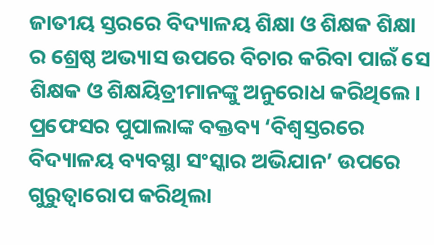ଜାତୀୟ ସ୍ତରରେ ବିଦ୍ୟାଳୟ ଶିକ୍ଷା ଓ ଶିକ୍ଷକ ଶିକ୍ଷା ର ଶ୍ରେଷ୍ଠ ଅଭ୍ୟାସ ଉପରେ ବିଚାର କରିବା ପାଇଁ ସେ ଶିକ୍ଷକ ଓ ଶିକ୍ଷୟିତ୍ରୀମାନଙ୍କୁ ଅନୁରୋଧ କରିଥିଲେ।
ପ୍ରଫେସର ପୁପାଲାଙ୍କ ବକ୍ତବ୍ୟ ‘ବିଶ୍ୱସ୍ତରରେ ବିଦ୍ୟାଳୟ ବ୍ୟବସ୍ଥା ସଂସ୍କାର ଅଭିଯାନ’ ଉପରେ ଗୁରୁତ୍ୱାରୋପ କରିଥିଲା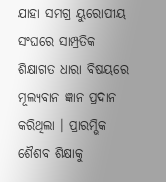ଯାହା ସମଗ୍ର ୟୁରୋପୀୟ ସଂଘରେ ସାମ୍ପ୍ରତିକ ଶିକ୍ଷାଗତ ଧାରା ବିଷୟରେ ମୂଲ୍ୟବାନ ଜ୍ଞାନ ପ୍ରଦାନ କରିଥିଲା । ପ୍ରାରମ୍ଭିକ ଶୈଶବ ଶିକ୍ଷାକୁ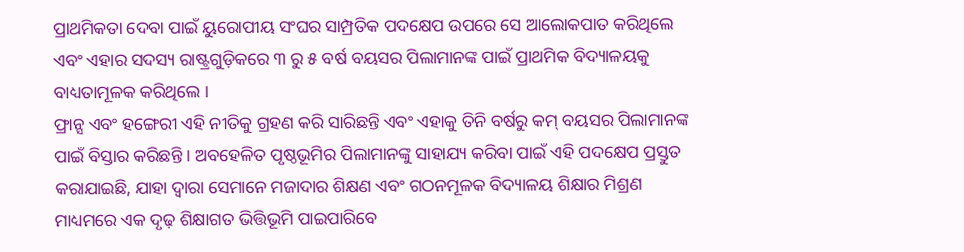ପ୍ରାଥମିକତା ଦେବା ପାଇଁ ୟୁରୋପୀୟ ସଂଘର ସାମ୍ପ୍ରତିକ ପଦକ୍ଷେପ ଉପରେ ସେ ଆଲୋକପାତ କରିଥିଲେ ଏବଂ ଏହାର ସଦସ୍ୟ ରାଷ୍ଟ୍ରଗୁଡ଼ିକରେ ୩ ରୁ ୫ ବର୍ଷ ବୟସର ପିଲାମାନଙ୍କ ପାଇଁ ପ୍ରାଥମିକ ବିଦ୍ୟାଳୟକୁ ବାଧ୍ୟତାମୂଳକ କରିଥିଲେ ।
ଫ୍ରାନ୍ସ ଏବଂ ହଙ୍ଗେରୀ ଏହି ନୀତିକୁ ଗ୍ରହଣ କରି ସାରିଛନ୍ତି ଏବଂ ଏହାକୁ ତିନି ବର୍ଷରୁ କମ୍ ବୟସର ପିଲାମାନଙ୍କ ପାଇଁ ବିସ୍ତାର କରିଛନ୍ତି । ଅବହେଳିତ ପୃଷ୍ଠଭୂମିର ପିଲାମାନଙ୍କୁ ସାହାଯ୍ୟ କରିବା ପାଇଁ ଏହି ପଦକ୍ଷେପ ପ୍ରସ୍ତୁତ କରାଯାଇଛି, ଯାହା ଦ୍ୱାରା ସେମାନେ ମଜାଦାର ଶିକ୍ଷଣ ଏବଂ ଗଠନମୂଳକ ବିଦ୍ୟାଳୟ ଶିକ୍ଷାର ମିଶ୍ରଣ ମାଧ୍ୟମରେ ଏକ ଦୃଢ଼ ଶିକ୍ଷାଗତ ଭିତ୍ତିଭୂମି ପାଇପାରିବେ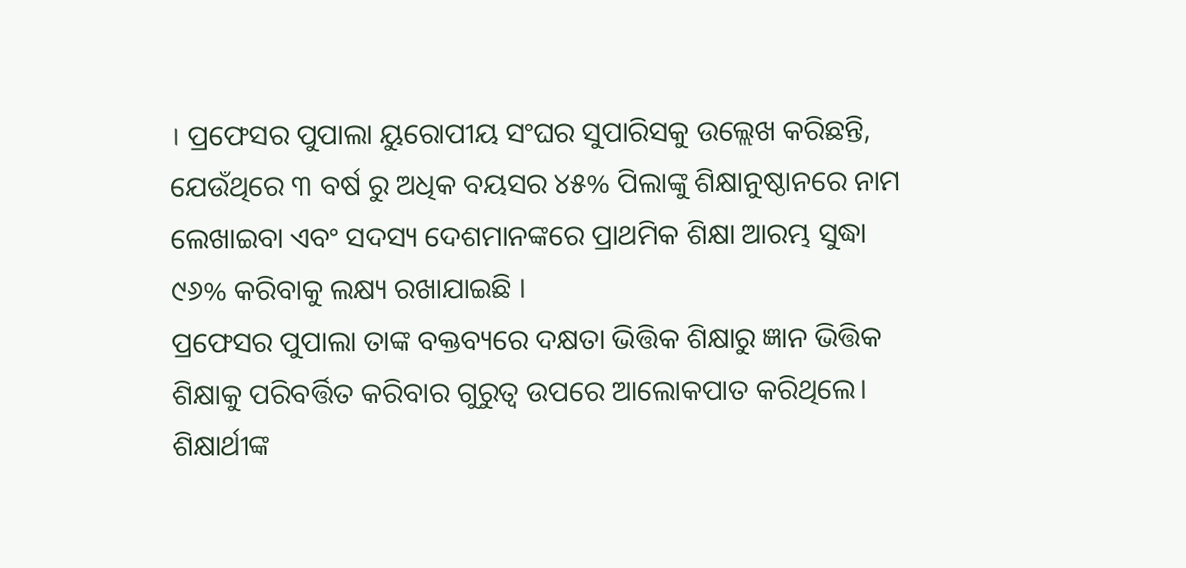। ପ୍ରଫେସର ପୁପାଲା ୟୁରୋପୀୟ ସଂଘର ସୁପାରିସକୁ ଉଲ୍ଲେଖ କରିଛନ୍ତି, ଯେଉଁଥିରେ ୩ ବର୍ଷ ରୁ ଅଧିକ ବୟସର ୪୫% ପିଲାଙ୍କୁ ଶିକ୍ଷାନୁଷ୍ଠାନରେ ନାମ ଲେଖାଇବା ଏବଂ ସଦସ୍ୟ ଦେଶମାନଙ୍କରେ ପ୍ରାଥମିକ ଶିକ୍ଷା ଆରମ୍ଭ ସୁଦ୍ଧା ୯୬% କରିବାକୁ ଲକ୍ଷ୍ୟ ରଖାଯାଇଛି ।
ପ୍ରଫେସର ପୁପାଲା ତାଙ୍କ ବକ୍ତବ୍ୟରେ ଦକ୍ଷତା ଭିତ୍ତିକ ଶିକ୍ଷାରୁ ଜ୍ଞାନ ଭିତ୍ତିକ ଶିକ୍ଷାକୁ ପରିବର୍ତ୍ତିତ କରିବାର ଗୁରୁତ୍ୱ ଉପରେ ଆଲୋକପାତ କରିଥିଲେ। ଶିକ୍ଷାର୍ଥୀଙ୍କ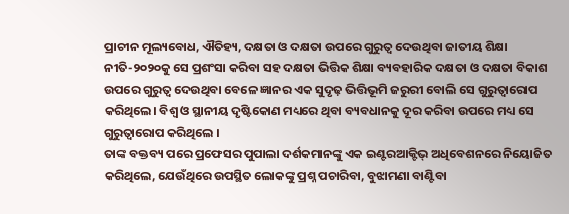ପ୍ରାଚୀନ ମୂଲ୍ୟବୋଧ, ଐତିହ୍ୟ, ଦକ୍ଷତା ଓ ଦକ୍ଷତା ଉପରେ ଗୁରୁତ୍ୱ ଦେଉଥିବା ଜାତୀୟ ଶିକ୍ଷା ନୀତି-୨୦୨୦କୁ ସେ ପ୍ରଶଂସା କରିବା ସହ ଦକ୍ଷତା ଭିତ୍ତିକ ଶିକ୍ଷା ବ୍ୟବହାରିକ ଦକ୍ଷତା ଓ ଦକ୍ଷତା ବିକାଶ ଉପରେ ଗୁରୁତ୍ୱ ଦେଉଥିବା ବେଳେ ଜ୍ଞାନର ଏକ ସୁଦୃଢ଼ ଭିତ୍ତିଭୂମି ଜରୁରୀ ବୋଲି ସେ ଗୁରୁତ୍ୱାରୋପ କରିଥିଲେ। ବିଶ୍ୱ ଓ ସ୍ଥାନୀୟ ଦୃଷ୍ଟିକୋଣ ମଧ୍ୟରେ ଥିବା ବ୍ୟବଧାନକୁ ଦୂର କରିବା ଉପରେ ମଧ୍ୟ ସେ ଗୁରୁତ୍ୱାରୋପ କରିଥିଲେ ।
ତାଙ୍କ ବକ୍ତବ୍ୟ ପରେ ପ୍ରଫେସର ପୁପାଲା ଦର୍ଶକମାନଙ୍କୁ ଏକ ଇଣ୍ଟରଆକ୍ଟିଭ୍ ଅଧିବେଶନରେ ନିୟୋଜିତ କରିଥିଲେ, ଯେଉଁଥିରେ ଉପସ୍ଥିତ ଲୋକଙ୍କୁ ପ୍ରଶ୍ନ ପଚାରିବା, ବୁଝାମଣା ବାଣ୍ଟିବା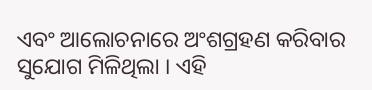ଏବଂ ଆଲୋଚନାରେ ଅଂଶଗ୍ରହଣ କରିବାର ସୁଯୋଗ ମିଳିଥିଲା । ଏହି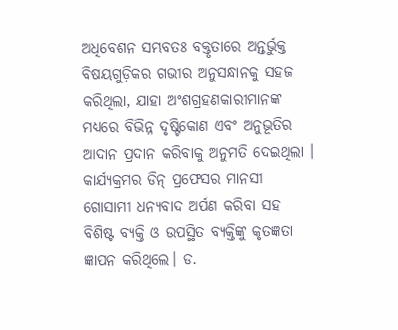ଅଧିବେଶନ ସମ୍ଭବତଃ ବକ୍ତୃତାରେ ଅନ୍ତର୍ଭୁକ୍ତ ବିଷୟଗୁଡ଼ିକର ଗଭୀର ଅନୁସନ୍ଧାନକୁ ସହଜ କରିଥିଲା, ଯାହା ଅଂଶଗ୍ରହଣକାରୀମାନଙ୍କ ମଧ୍ୟରେ ବିଭିନ୍ନ ଦୃଷ୍ଟିକୋଣ ଏବଂ ଅନୁଭୂତିର ଆଦାନ ପ୍ରଦାନ କରିବାକୁ ଅନୁମତି ଦେଇଥିଲା ।
କାର୍ଯ୍ୟକ୍ରମର ଡିନ୍ ପ୍ରଫେସର ମାନସୀ ଗୋସାମୀ ଧନ୍ୟବାଦ ଅର୍ପଣ କରିବା ସହ ବିଶିଷ୍ଟ ବ୍ୟକ୍ତି ଓ ଉପସ୍ଥିତ ବ୍ୟକ୍ତିଙ୍କୁ କୃତଜ୍ଞତା ଜ୍ଞାପନ କରିଥିଲେ। ଡ.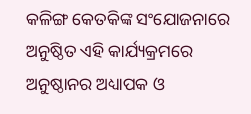କଳିଙ୍ଗ କେତକିଙ୍କ ସଂଯୋଜନାରେ ଅନୁଷ୍ଠିତ ଏହି କାର୍ଯ୍ୟକ୍ରମରେ ଅନୁଷ୍ଠାନର ଅଧ୍ୟାପକ ଓ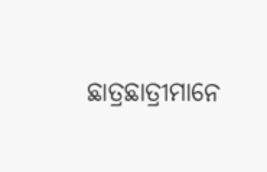ଛାତ୍ରଛାତ୍ରୀମାନେ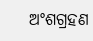ଅଂଶଗ୍ରହଣ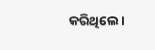କରିଥିଲେ।